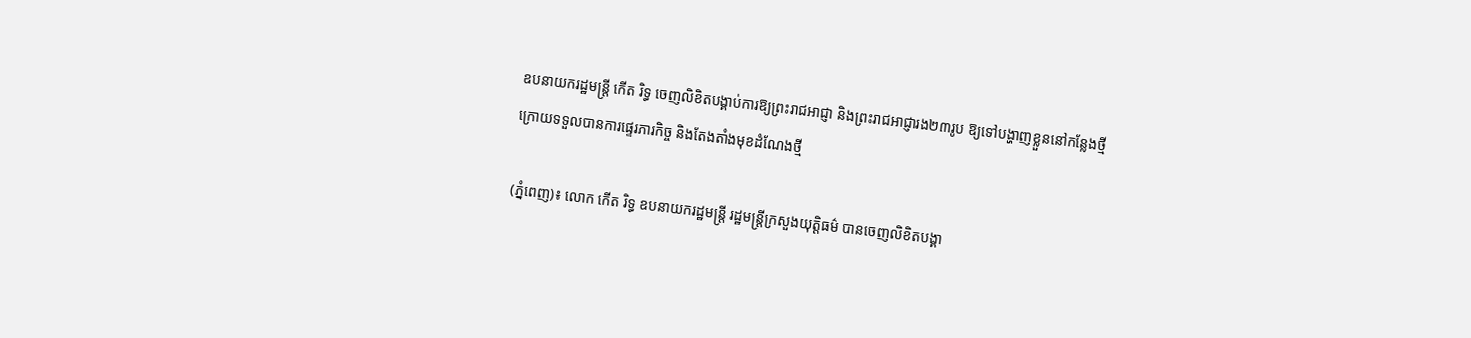ឧបនាយករដ្ឋមន្ត្រី កើត រិទ្ធ ចេញលិខិតបង្គាប់ការឱ្យព្រះរាជអាជ្ញា និងព្រះរាជអាជ្ញារង២៣រូប ឱ្យទៅបង្ហាញខ្លួននៅកន្លែងថ្មី ក្រោយទទួលបានការផ្ទេរភារកិច្ច និងតែងតាំងមុខដំណែងថ្មី

(ភ្នំពេញ)៖ លោក កើត រិទ្ធ ឧបនាយករដ្ឋមន្ត្រី រដ្ឋមន្ត្រីក្រសួងយុត្តិធម៌ បានចេញលិខិតបង្គា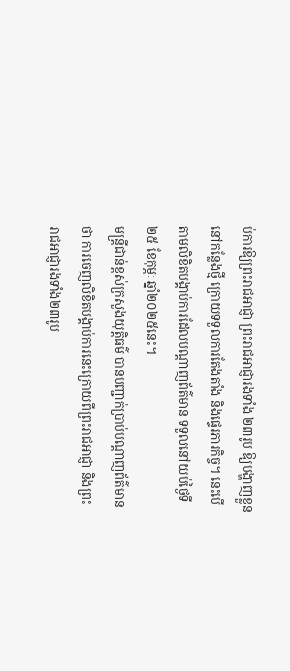ប់ការឱ្យព្រះរាជអាជ្ញា ព្រះរាជអាជ្ញារងទាំង ២៣រូប ឱ្យបង្ហាញខ្លួននៅកន្លែងថ្មី ក្រោយទទួលការតែងតាំង និងផ្ទេរភារកិច្ច។ នេះបើតាមលិខិតបង្គាប់ការដែលបណ្តាញព័ត៌មាន ទទួលនៅយប់ថ្ងៃទី២៥ ខែកុម្ភៈ ឆ្នាំ២០២៥នេះ។
មន្ត្រីជាន់ខ្ពស់ក្រសួងយុត្តិធម៌ បានបញ្ជាក់ប្រាប់បណ្តាញព័ត៌មានថា ការចេញលិខិតបង្គាប់ការនេះក្រោយពីព្រះរាជអាជ្ញា និងព្រះរាជអាជ្ញារងទាំង២៣រូប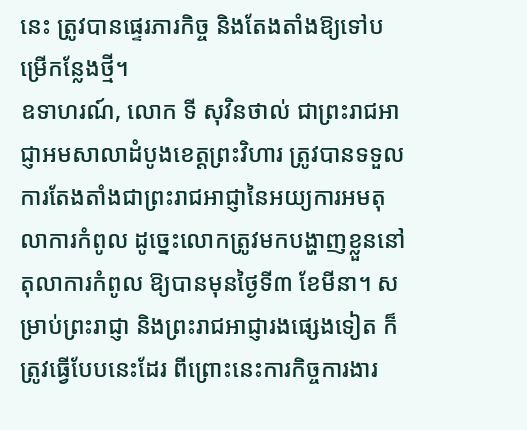នេះ ត្រូវបានផ្ទេរភារកិច្ច និងតែងតាំងឱ្យទៅបម្រើកន្លែងថ្មី។
ឧទាហរណ៍, លោក ទី សុវិនថាល់ ជាព្រះរាជអាជ្ញាអមសាលាដំបូងខេត្តព្រះវិហារ ត្រូវបានទទួលការតែងតាំងជាព្រះរាជអាជ្ញានៃអយ្យការអមតុលាការកំពូល ដូច្នេះលោកត្រូវមកបង្ហាញខ្លួននៅតុលាការកំពូល ឱ្យបានមុនថ្ងៃទី៣ ខែមីនា។ សម្រាប់ព្រះរាជ្ញា និងព្រះរាជអាជ្ញារងផ្សេងទៀត ក៏ត្រូវធ្វើបែបនេះដែរ ពីព្រោះនេះការកិច្ចការងារ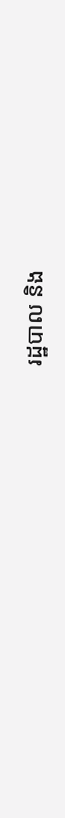រដ្ឋបាល និង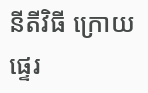នីតីវិធី ក្រោយផ្ទេរ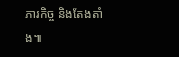ភារកិច្ច និងតែងតាំង៕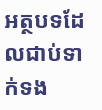អត្ថបទដែលជាប់ទាក់ទង